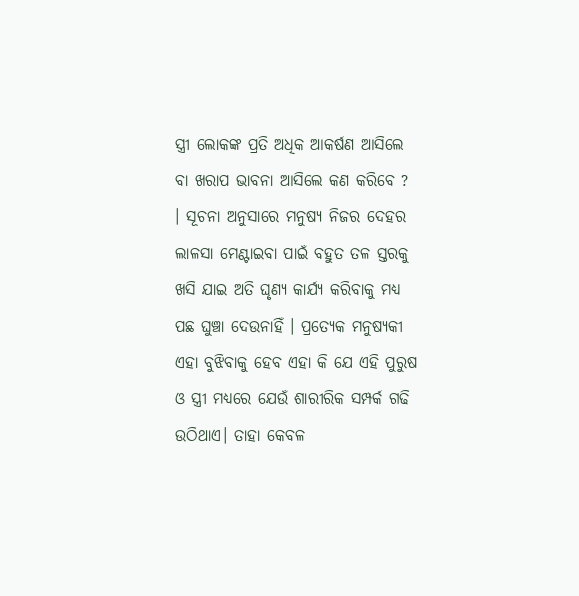ସ୍ତ୍ରୀ ଲୋକଙ୍କ ପ୍ରତି ଅଧିକ ଆକର୍ଷଣ ଆସିଲେ ବା ଖରାପ ଭାବନା ଆସିଲେ କଣ କରିବେ ?
। ସୂଚନା ଅନୁସାରେ ମନୁଷ୍ୟ ନିଜର ଦେହର ଲାଳସା ମେଣ୍ଟାଇବା ପାଇଁ ବହୁତ ତଳ ସ୍ତରକୁ ଖସି ଯାଇ ଅତି ଘୃଣ୍ୟ କାର୍ଯ୍ୟ କରିବାକୁ ମଧ୍ୟ ପଛ ଘୁଞ୍ଚା ଦେଉନାହିଁ । ପ୍ରତ୍ଯେକ ମନୁଷ୍ୟକୀ ଏହା ବୁଝିବାକୁ ହେବ ଏହା କି ଯେ ଏହି ପୁରୁଷ ଓ ସ୍ତ୍ରୀ ମଧ୍ୟରେ ଯେଉଁ ଶାରୀରିକ ସମ୍ପର୍କ ଗଢି ଉଠିଥାଏ। ତାହା କେବଳ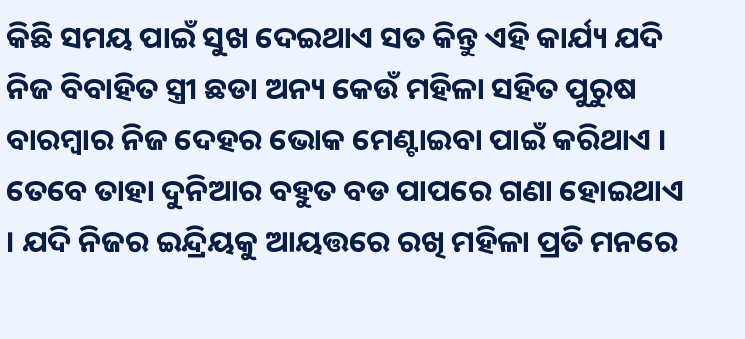କିଛି ସମୟ ପାଇଁ ସୁଖ ଦେଇଥାଏ ସତ କିନ୍ତୁ ଏହି କାର୍ଯ୍ୟ ଯଦି ନିଜ ବିବାହିତ ସ୍ତ୍ରୀ ଛଡା ଅନ୍ୟ କେଉଁ ମହିଳା ସହିତ ପୁରୁଷ ବାରମ୍ବାର ନିଜ ଦେହର ଭୋକ ମେଣ୍ଟାଇବା ପାଇଁ କରିଥାଏ ।
ତେବେ ତାହା ଦୁନିଆର ବହୁତ ବଡ ପାପରେ ଗଣା ହୋଇଥାଏ । ଯଦି ନିଜର ଇନ୍ଦ୍ରିୟକୁ ଆୟତ୍ତରେ ରଖି ମହିଳା ପ୍ରତି ମନରେ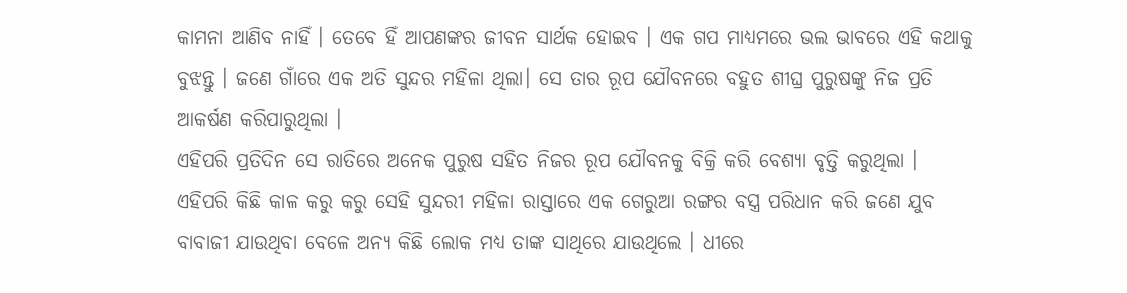କାମନା ଆଣିବ ନାହିଁ । ତେବେ ହିଁ ଆପଣଙ୍କର ଜୀବନ ସାର୍ଥକ ହୋଇବ । ଏକ ଗପ ମାଧ୍ୟମରେ ଭଲ ଭାବରେ ଏହି କଥାକୁ ବୁଝନ୍ତୁ । ଜଣେ ଗାଁରେ ଏକ ଅତି ସୁନ୍ଦର ମହିଳା ଥିଲା। ସେ ତାର ରୂପ ଯୌବନରେ ବହୁତ ଶୀଘ୍ର ପୁରୁଷଙ୍କୁ ନିଜ ପ୍ରତି ଆକର୍ଷଣ କରିପାରୁଥିଲା ।
ଏହିପରି ପ୍ରତିଦିନ ସେ ରାତିରେ ଅନେକ ପୁରୁଷ ସହିତ ନିଜର ରୂପ ଯୌବନକୁ ବିକ୍ରି କରି ବେଶ୍ୟା ବୃତ୍ତି କରୁଥିଲା । ଏହିପରି କିଛି କାଳ କରୁ କରୁ ସେହି ସୁନ୍ଦରୀ ମହିଳା ରାସ୍ତାରେ ଏକ ଗେରୁଆ ରଙ୍ଗର ବସ୍ତ୍ର ପରିଧାନ କରି ଜଣେ ଯୁବ ବାବାଜୀ ଯାଉଥିବା ବେଳେ ଅନ୍ୟ କିଛି ଲୋକ ମଧ୍ୟ ତାଙ୍କ ସାଥିରେ ଯାଉଥିଲେ । ଧୀରେ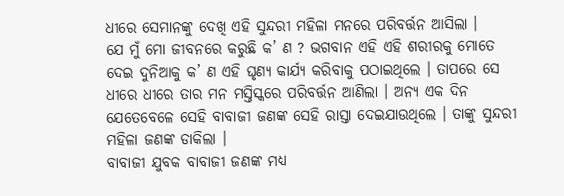ଧୀରେ ସେମାନଙ୍କୁ ଦେଖି ଏହି ସୁନ୍ଦରୀ ମହିଳା ମନରେ ପରିବର୍ତ୍ତନ ଆସିଲା ।
ଯେ ମୁଁ ମୋ ଜୀବନରେ କରୁଛି କ’ ଣ ? ଭଗବାନ ଏହି ଏହି ଶରୀରକୁ ମୋତେ ଦେଇ ଦୁନିଆକୁ କ’ ଣ ଏହି ଘୃଣ୍ୟ କାର୍ଯ୍ୟ କରିବାକୁ ପଠାଇଥିଲେ । ତାପରେ ସେ ଧୀରେ ଧୀରେ ତାର ମନ ମସ୍ତିସ୍କରେ ପରିବର୍ତ୍ତନ ଆଣିଲା । ଅନ୍ୟ ଏକ ଦିନ ଯେତେବେଳେ ସେହି ବାବାଜୀ ଜଣଙ୍କ ସେହି ରାସ୍ତା ଦେଇଯାଉଥିଲେ । ତାଙ୍କୁ ସୁନ୍ଦରୀ ମହିଳା ଜଣଙ୍କ ଡାକିଲା ।
ବାବାଜୀ ଯୁବକ ବାବାଜୀ ଜଣଙ୍କ ମଧ୍ୟ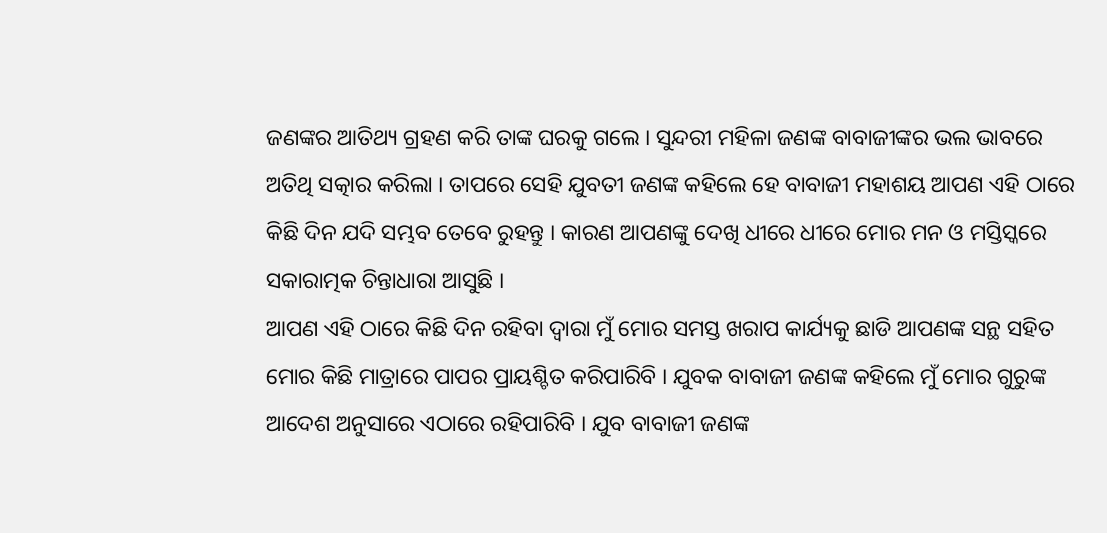ଜଣଙ୍କର ଆତିଥ୍ୟ ଗ୍ରହଣ କରି ତାଙ୍କ ଘରକୁ ଗଲେ । ସୁନ୍ଦରୀ ମହିଳା ଜଣଙ୍କ ବାବାଜୀଙ୍କର ଭଲ ଭାବରେ ଅତିଥି ସତ୍କାର କରିଲା । ତାପରେ ସେହି ଯୁବତୀ ଜଣଙ୍କ କହିଲେ ହେ ବାବାଜୀ ମହାଶୟ ଆପଣ ଏହି ଠାରେ କିଛି ଦିନ ଯଦି ସମ୍ଭବ ତେବେ ରୁହନ୍ତୁ । କାରଣ ଆପଣଙ୍କୁ ଦେଖି ଧୀରେ ଧୀରେ ମୋର ମନ ଓ ମସ୍ତିସ୍କରେ ସକାରାତ୍ମକ ଚିନ୍ତାଧାରା ଆସୁଛି ।
ଆପଣ ଏହି ଠାରେ କିଛି ଦିନ ରହିବା ଦ୍ଵାରା ମୁଁ ମୋର ସମସ୍ତ ଖରାପ କାର୍ଯ୍ୟକୁ ଛାଡି ଆପଣଙ୍କ ସନ୍ଥ ସହିତ ମୋର କିଛି ମାତ୍ରାରେ ପାପର ପ୍ରାୟଶ୍ଚିତ କରିପାରିବି । ଯୁବକ ବାବାଜୀ ଜଣଙ୍କ କହିଲେ ମୁଁ ମୋର ଗୁରୁଙ୍କ ଆଦେଶ ଅନୁସାରେ ଏଠାରେ ରହିପାରିବି । ଯୁବ ବାବାଜୀ ଜଣଙ୍କ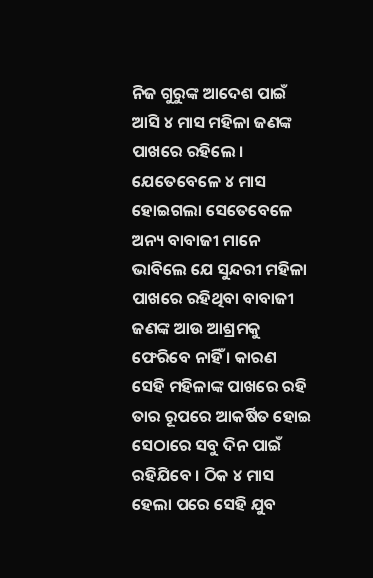ନିଜ ଗୁରୁଙ୍କ ଆଦେଶ ପାଇଁ ଆସି ୪ ମାସ ମହିଳା ଜଣଙ୍କ ପାଖରେ ରହିଲେ ।
ଯେତେବେଳେ ୪ ମାସ ହୋଇଗଲା ସେତେବେଳେ ଅନ୍ୟ ବାବାଜୀ ମାନେ ଭାବିଲେ ଯେ ସୁନ୍ଦରୀ ମହିଳା ପାଖରେ ରହିଥିବା ବାବାଜୀ ଜଣଙ୍କ ଆଉ ଆଶ୍ରମକୁ ଫେରିବେ ନାହିଁ । କାରଣ ସେହି ମହିଳାଙ୍କ ପାଖରେ ରହି ତାର ରୂପରେ ଆକର୍ଷିତ ହୋଇ ସେଠାରେ ସବୁ ଦିନ ପାଇଁ ରହିଯିବେ । ଠିକ ୪ ମାସ ହେଲା ପରେ ସେହି ଯୁବ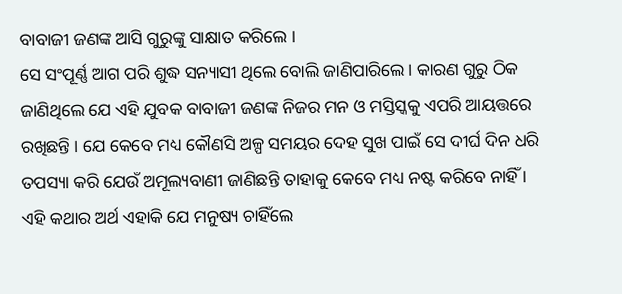ବାବାଜୀ ଜଣଙ୍କ ଆସି ଗୁରୁଙ୍କୁ ସାକ୍ଷାତ କରିଲେ ।
ସେ ସଂପୂର୍ଣ୍ଣ ଆଗ ପରି ଶୁଦ୍ଧ ସନ୍ୟାସୀ ଥିଲେ ବୋଲି ଜାଣିପାରିଲେ । କାରଣ ଗୁରୁ ଠିକ ଜାଣିଥିଲେ ଯେ ଏହି ଯୁବକ ବାବାଜୀ ଜଣଙ୍କ ନିଜର ମନ ଓ ମସ୍ତିସ୍କକୁ ଏପରି ଆୟତ୍ତରେ ରଖିଛନ୍ତି । ଯେ କେବେ ମଧ୍ୟ କୌଣସି ଅଳ୍ପ ସମୟର ଦେହ ସୁଖ ପାଇଁ ସେ ଦୀର୍ଘ ଦିନ ଧରି ତପସ୍ୟା କରି ଯେଉଁ ଅମୂଲ୍ୟବାଣୀ ଜାଣିଛନ୍ତି ତାହାକୁ କେବେ ମଧ୍ୟ ନଷ୍ଟ କରିବେ ନାହିଁ ।
ଏହି କଥାର ଅର୍ଥ ଏହାକି ଯେ ମନୁଷ୍ୟ ଚାହିଁଲେ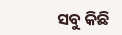ସବୁ କିଛି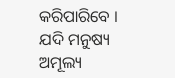କରିପାରିବେ । ଯଦି ମନୁଷ୍ୟ ଅମୂଲ୍ୟ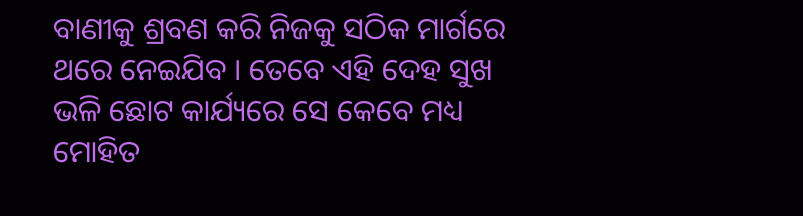ବାଣୀକୁ ଶ୍ରବଣ କରି ନିଜକୁ ସଠିକ ମାର୍ଗରେ ଥରେ ନେଇଯିବ । ତେବେ ଏହି ଦେହ ସୁଖ ଭଳି ଛୋଟ କାର୍ଯ୍ୟରେ ସେ କେବେ ମଧ୍ୟ ମୋହିତ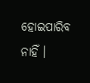ହୋଇପାରିବ ନାହିଁ ।